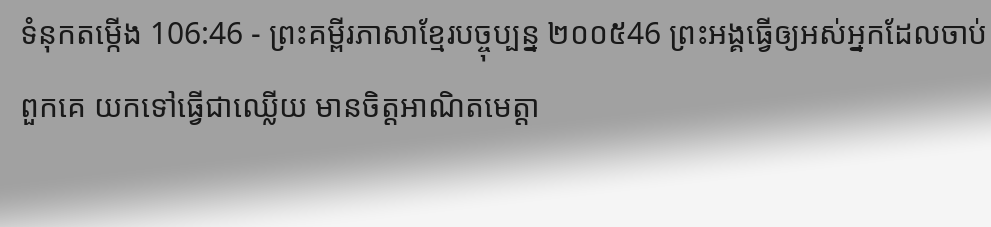ទំនុកតម្កើង 106:46 - ព្រះគម្ពីរភាសាខ្មែរបច្ចុប្បន្ន ២០០៥46 ព្រះអង្គធ្វើឲ្យអស់អ្នកដែលចាប់ពួកគេ យកទៅធ្វើជាឈ្លើយ មានចិត្តអាណិតមេត្តា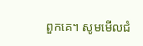ពួកគេ។ សូមមើលជំ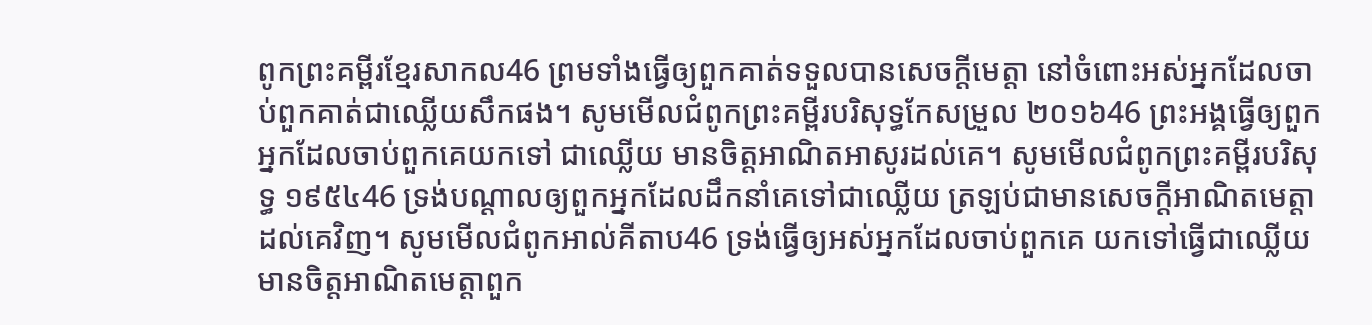ពូកព្រះគម្ពីរខ្មែរសាកល46 ព្រមទាំងធ្វើឲ្យពួកគាត់ទទួលបានសេចក្ដីមេត្តា នៅចំពោះអស់អ្នកដែលចាប់ពួកគាត់ជាឈ្លើយសឹកផង។ សូមមើលជំពូកព្រះគម្ពីរបរិសុទ្ធកែសម្រួល ២០១៦46 ព្រះអង្គធ្វើឲ្យពួកអ្នកដែលចាប់ពួកគេយកទៅ ជាឈ្លើយ មានចិត្តអាណិតអាសូរដល់គេ។ សូមមើលជំពូកព្រះគម្ពីរបរិសុទ្ធ ១៩៥៤46 ទ្រង់បណ្តាលឲ្យពួកអ្នកដែលដឹកនាំគេទៅជាឈ្លើយ ត្រឡប់ជាមានសេចក្ដីអាណិតមេត្តាដល់គេវិញ។ សូមមើលជំពូកអាល់គីតាប46 ទ្រង់ធ្វើឲ្យអស់អ្នកដែលចាប់ពួកគេ យកទៅធ្វើជាឈ្លើយ មានចិត្តអាណិតមេត្តាពួក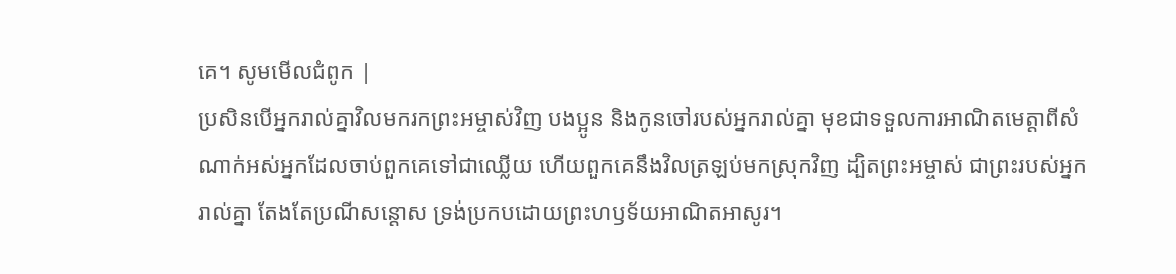គេ។ សូមមើលជំពូក |
ប្រសិនបើអ្នករាល់គ្នាវិលមករកព្រះអម្ចាស់វិញ បងប្អូន និងកូនចៅរបស់អ្នករាល់គ្នា មុខជាទទួលការអាណិតមេត្តាពីសំណាក់អស់អ្នកដែលចាប់ពួកគេទៅជាឈ្លើយ ហើយពួកគេនឹងវិលត្រឡប់មកស្រុកវិញ ដ្បិតព្រះអម្ចាស់ ជាព្រះរបស់អ្នករាល់គ្នា តែងតែប្រណីសន្ដោស ទ្រង់ប្រកបដោយព្រះហឫទ័យអាណិតអាសូរ។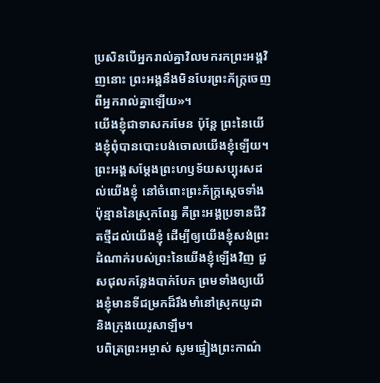ប្រសិនបើអ្នករាល់គ្នាវិលមករកព្រះអង្គវិញនោះ ព្រះអង្គនឹងមិនបែរព្រះភ័ក្ត្រចេញពីអ្នករាល់គ្នាឡើយ»។
យើងខ្ញុំជាទាសករមែន ប៉ុន្តែ ព្រះនៃយើងខ្ញុំពុំបានបោះបង់ចោលយើងខ្ញុំឡើយ។ ព្រះអង្គសម្តែងព្រះហឫទ័យសប្បុរសដល់យើងខ្ញុំ នៅចំពោះព្រះភ័ក្ត្រស្ដេចទាំងប៉ុន្មាននៃស្រុកពែរ្ស គឺព្រះអង្គប្រទានជីវិតថ្មីដល់យើងខ្ញុំ ដើម្បីឲ្យយើងខ្ញុំសង់ព្រះដំណាក់របស់ព្រះនៃយើងខ្ញុំឡើងវិញ ជួសជុលកន្លែងបាក់បែក ព្រមទាំងឲ្យយើងខ្ញុំមានទីជម្រកដ៏រឹងមាំនៅស្រុកយូដា និងក្រុងយេរូសាឡឹម។
បពិត្រព្រះអម្ចាស់ សូមផ្ទៀងព្រះកាណ៌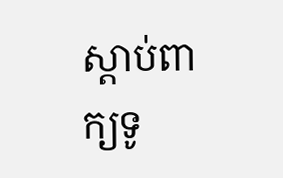ស្ដាប់ពាក្យទូ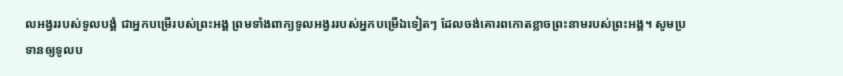លអង្វររបស់ទូលបង្គំ ជាអ្នកបម្រើរបស់ព្រះអង្គ ព្រមទាំងពាក្យទូលអង្វររបស់អ្នកបម្រើឯទៀតៗ ដែលចង់គោរពកោតខ្លាចព្រះនាមរបស់ព្រះអង្គ។ សូមប្រទានឲ្យទូលប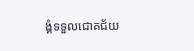ង្គំទទួលជោគជ័យ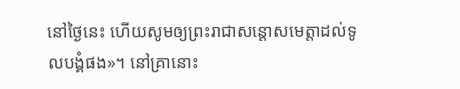នៅថ្ងៃនេះ ហើយសូមឲ្យព្រះរាជាសន្ដោសមេត្តាដល់ទូលបង្គំផង»។ នៅគ្រានោះ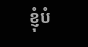ខ្ញុំបំ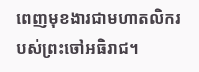ពេញមុខងារជាមហាតលិករបស់ព្រះចៅអធិរាជ។